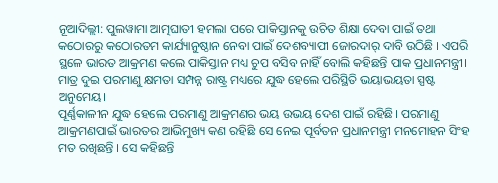ନୂଆଦିଲ୍ଲୀ: ପୁଲୱାମା ଆତ୍ମଘାତୀ ହମଲା ପରେ ପାକିସ୍ତାନକୁ ଉଚିତ ଶିକ୍ଷା ଦେବା ପାଇଁ ତଥା କଠୋରରୁ କଠୋରତମ କାର୍ଯ୍ୟାନୁଷ୍ଠାନ ନେବା ପାଇଁ ଦେଶବ୍ୟାପୀ ଜୋରଦାର୍ ଦାବି ଉଠିଛି । ଏପରି ସ୍ଥଳେ ଭାରତ ଆକ୍ରମଣ କଲେ ପାକିସ୍ତାନ ମଧ୍ୟ ଚୁପ ବସିବ ନାହିଁ ବୋଲି କହିଛନ୍ତି ପାକ ପ୍ରଧାନମନ୍ତ୍ରୀ। ମାତ୍ର ଦୁଇ ପରମାଣୁ କ୍ଷମତା ସମ୍ପନ୍ନ ରାଷ୍ଟ୍ର ମଧ୍ୟରେ ଯୁଦ୍ଧ ହେଲେ ପରିସ୍ଥିତି ଭୟାଭୟତା ସ୍ପଷ୍ଟ ଅନୁମେୟ।
ପୂର୍ଣ୍ଣକାଳୀନ ଯୁଦ୍ଧ ହେଲେ ପରମାଣୁ ଆକ୍ରମଣର ଭୟ ଉଭୟ ଦେଶ ପାଇଁ ରହିଛି। ପରମାଣୁ ଆକ୍ରମଣପାଇଁ ଭାରତର ଆଭିମୁଖ୍ୟ କଣ ରହିଛି ସେ ନେଇ ପୂର୍ବତନ ପ୍ରଧାନମନ୍ତ୍ରୀ ମନମୋହନ ସିଂହ ମତ ରଖିଛନ୍ତି । ସେ କହିଛନ୍ତି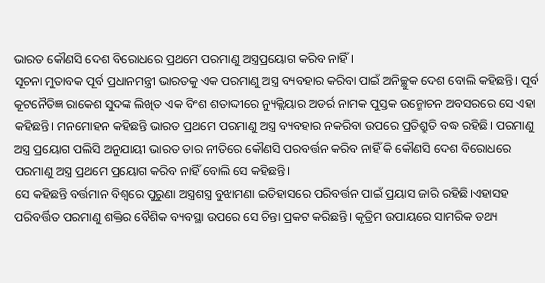ଭାରତ କୌଣସି ଦେଶ ବିରୋଧରେ ପ୍ରଥମେ ପରମାଣୁ ଅସ୍ତ୍ରପ୍ରୟୋଗ କରିବ ନାହିଁ ।
ସୂଚନା ମୁତାବକ ପୂର୍ବ ପ୍ରଧାନମନ୍ତ୍ରୀ ଭାରତକୁ ଏକ ପରମାଣୁ ଅସ୍ତ୍ର ବ୍ୟବହାର କରିବା ପାଇଁ ଅନିଚ୍ଛୁକ ଦେଶ ବୋଲି କହିଛନ୍ତି। ପୂର୍ବ କୂଟନୈତିଜ୍ଞ ରାକେଶ ସୁଦଙ୍କ ଲିଖିତ ଏକ ବିଂଶ ଶତାଦ୍ଦୀରେ ନ୍ୟୁକ୍ଲିୟାର ଅଡର୍ର ନାମକ ପୁସ୍ତକ ଉନ୍ମୋଚନ ଅବସରରେ ସେ ଏହା କହିଛନ୍ତି। ମନମୋହନ କହିଛନ୍ତି ଭାରତ ପ୍ରଥମେ ପରମାଣୁ ଅସ୍ତ୍ର ବ୍ୟବହାର ନକରିବା ଉପରେ ପ୍ରତିଶ୍ରୁତି ବଦ୍ଧ ରହିଛି। ପରମାଣୁ ଅସ୍ତ୍ର ପ୍ରୟୋଗ ପଲିସି ଅନୁଯାୟୀ ଭାରତ ତାର ନୀତିରେ କୌଣସି ପରବର୍ତ୍ତନ କରିବ ନାହିଁ କି କୌଣସି ଦେଶ ବିରୋଧରେ ପରମାଣୁ ଅସ୍ତ୍ର ପ୍ରଥମେ ପ୍ରୟୋଗ କରିବ ନାହିଁ ବୋଲି ସେ କହିଛନ୍ତି।
ସେ କହିଛନ୍ତି ବର୍ତ୍ତମାନ ବିଶ୍ୱରେ ପୁରୁଣା ଅସ୍ତ୍ରଶସ୍ତ୍ର ବୁଝାମଣା ଇତିହାସରେ ପରିବର୍ତ୍ତନ ପାଇଁ ପ୍ରୟାସ ଜାରି ରହିଛି।ଏହାସହ ପରିବର୍ତ୍ତିତ ପରମାଣୁ ଶକ୍ତିର ବୈଶିକ ବ୍ୟବସ୍ଥା ଉପରେ ସେ ଚିନ୍ତା ପ୍ରକଟ କରିଛନ୍ତି। କୃତ୍ରିମ ଉପାୟରେ ସାମରିକ ତଥ୍ୟ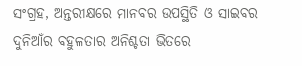ସଂଗ୍ରହ, ଅନ୍ତରୀକ୍ଷରେ ମାନବର ଉପସ୍ଥିତି ଓ ସାଇବର ଦୁନିଆଁର ବହୁଳତାର ଅନିଶ୍ଚତା ଭିତରେ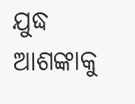ଯୁଦ୍ଧ ଆଶଙ୍କାକୁ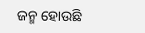ଜନ୍ମ ହୋଉଛି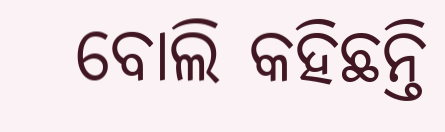ବୋଲି କହିଛନ୍ତି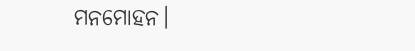ମନମୋହନ।